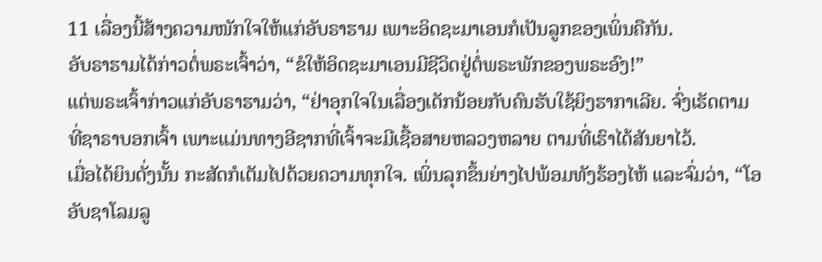11 ເລື່ອງນີ້ສ້າງຄວາມໜັກໃຈໃຫ້ແກ່ອັບຣາຮາມ ເພາະອິດຊະມາເອນກໍເປັນລູກຂອງເພິ່ນຄືກັນ.
ອັບຣາຮາມໄດ້ກ່າວຕໍ່ພຣະເຈົ້າວ່າ, “ຂໍໃຫ້ອິດຊະມາເອນມີຊີວິດຢູ່ຕໍ່ພຣະພັກຂອງພຣະອົງ!”
ແຕ່ພຣະເຈົ້າກ່າວແກ່ອັບຣາຮາມວ່າ, “ຢ່າອຸກໃຈໃນເລື່ອງເດັກນ້ອຍກັບຄົນຮັບໃຊ້ຍິງຮາກາເລີຍ. ຈົ່ງເຮັດຕາມທີ່ຊາຣາບອກເຈົ້າ ເພາະແມ່ນທາງອີຊາກທີ່ເຈົ້າຈະມີເຊື້ອສາຍຫລວງຫລາຍ ຕາມທີ່ເຮົາໄດ້ສັນຍາໄວ້.
ເມື່ອໄດ້ຍິນດັ່ງນັ້ນ ກະສັດກໍເຕັມໄປດ້ວຍຄວາມທຸກໃຈ. ເພິ່ນລຸກຂຶ້ນຍ່າງໄປພ້ອມທັງຮ້ອງໄຫ້ ແລະຈົ່ມວ່າ, “ໂອ ອັບຊາໂລມລູ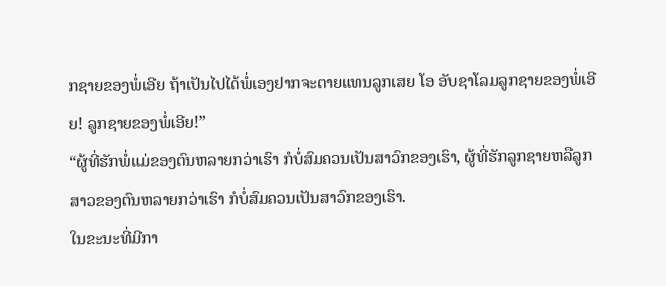ກຊາຍຂອງພໍ່ເອີຍ ຖ້າເປັນໄປໄດ້ພໍ່ເອງຢາກຈະຕາຍແທນລູກເສຍ ໂອ ອັບຊາໂລມລູກຊາຍຂອງພໍ່ເອີຍ! ລູກຊາຍຂອງພໍ່ເອີຍ!”
“ຜູ້ທີ່ຮັກພໍ່ແມ່ຂອງຕົນຫລາຍກວ່າເຮົາ ກໍບໍ່ສົມຄວນເປັນສາວົກຂອງເຮົາ, ຜູ້ທີ່ຮັກລູກຊາຍຫລືລູກສາວຂອງຕົນຫລາຍກວ່າເຮົາ ກໍບໍ່ສົມຄວນເປັນສາວົກຂອງເຮົາ.
ໃນຂະນະທີ່ມີກາ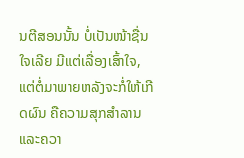ນຕີສອນນັ້ນ ບໍ່ເປັນໜ້າຊື່ນໃຈເລີຍ ມີແຕ່ເລື່ອງເສົ້າໃຈ, ແຕ່ຕໍ່ມາພາຍຫລັງຈະກໍ່ໃຫ້ເກີດຜົນ ຄືຄວາມສຸກສຳລານແລະຄວາ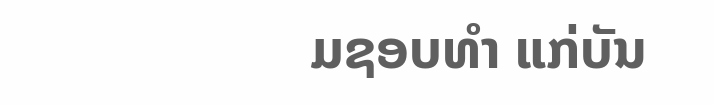ມຊອບທຳ ແກ່ບັນ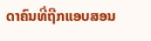ດາຄົນທີ່ຖືກແອບສອນ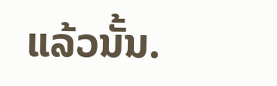ແລ້ວນັ້ນ.